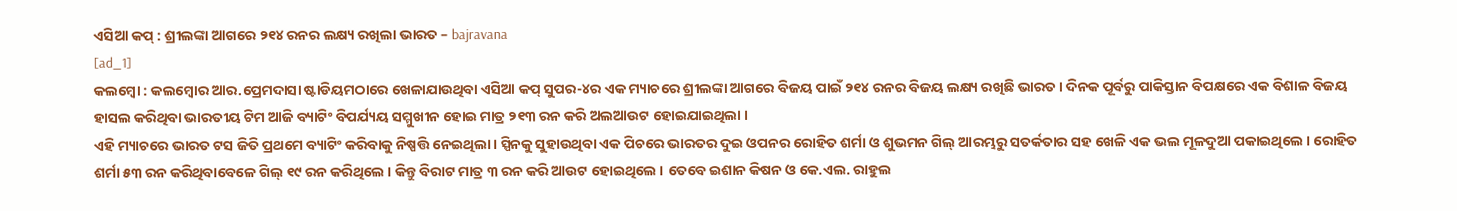ଏସିଆ କପ୍ : ଶ୍ରୀଲଙ୍କା ଆଗରେ ୨୧୪ ରନର ଲକ୍ଷ୍ୟ ରଖିଲା ଭାରତ – bajravana
[ad_1]
କଲମ୍ବୋ : କଲମ୍ବୋର ଆର.ପ୍ରେମଦାସା ଷ୍ଟାଡିୟମଠାରେ ଖେଳାଯାଉଥିବା ଏସିଆ କପ୍ ସୁପର-୪ର ଏକ ମ୍ୟାଚରେ ଶ୍ରୀଲଙ୍କା ଆଗରେ ବିଜୟ ପାଇଁ ୨୧୪ ରନର ବିଜୟ ଲକ୍ଷ୍ୟ ରଖିଛି ଭାରତ । ଦିନକ ପୂର୍ବରୁ ପାକିସ୍ତାନ ବିପକ୍ଷରେ ଏକ ବିଶାଳ ବିଜୟ ହାସଲ କରିଥିବା ଭାରତୀୟ ଟିମ ଆଜି ବ୍ୟାଟିଂ ବିପର୍ଯ୍ୟୟ ସମ୍ମୁଖୀନ ହୋଇ ମାତ୍ର ୨୧୩ ରନ କରି ଅଲଆଉଟ ହୋଇଯାଇଥିଲା ।
ଏହି ମ୍ୟାଚରେ ଭାରତ ଟସ ଜିତି ପ୍ରଥମେ ବ୍ୟାଟିଂ କରିବାକୁ ନିଷ୍ପତ୍ତି ନେଇଥିଲା । ସ୍ପିନକୁ ସୁହାଉଥିବା ଏକ ପିଚରେ ଭାରତର ଦୁଇ ଓପନର ରୋହିତ ଶର୍ମା ଓ ଶୁଭମନ ଗିଲ୍ ଆରମ୍ଭରୁ ସତର୍କତାର ସହ ଖେଳି ଏକ ଭଲ ମୂଳଦୁଆ ପକାଇଥିଲେ । ରୋହିତ ଶର୍ମା ୫୩ ରନ କରିଥିବାବେଳେ ଗିଲ୍ ୧୯ ରନ କରିଥିଲେ । କିନ୍ତୁ ବିରାଟ ମାତ୍ର ୩ ରନ କରି ଆଉଟ ହୋଇଥିଲେ । ତେବେ ଇଶାନ କିଷନ ଓ କେ.ଏଲ. ରାହୁଲ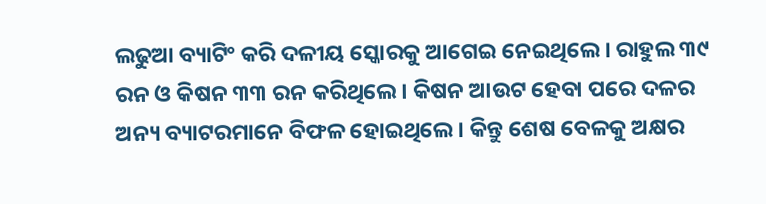ଲଢୁଆ ବ୍ୟାଟିଂ କରି ଦଳୀୟ ସ୍କୋରକୁ ଆଗେଇ ନେଇଥିଲେ । ରାହୁଲ ୩୯ ରନ ଓ କିଷନ ୩୩ ରନ କରିଥିଲେ । କିଷନ ଆଉଟ ହେବା ପରେ ଦଳର ଅନ୍ୟ ବ୍ୟାଟରମାନେ ବିଫଳ ହୋଇଥିଲେ । କିନ୍ତୁ ଶେଷ ବେଳକୁ ଅକ୍ଷର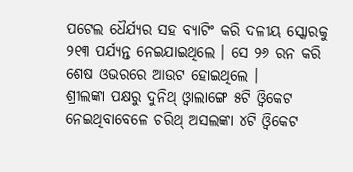ପଟେଲ ଧୈର୍ଯ୍ୟର ସହ ବ୍ୟାଟିଂ କରି ଦଳୀୟ ସ୍କୋରକୁ ୨୧୩ ପର୍ଯ୍ୟନ୍ତ ନେଇଯାଇଥିଲେ । ସେ ୨୬ ରନ କରି ଶେଷ ଓଭରରେ ଆଉଟ ହୋଇଥିଲେ ।
ଶ୍ରୀଲଙ୍କା ପକ୍ଷରୁ ଦୁନିଥ୍ ଓ୍ବାଲାଙ୍ଗେ ୫ଟି ଓ୍ବିକେଟ ନେଇଥିବାବେଳେ ଚରିଥ୍ ଅସଲଙ୍କା ୪ଟି ଓ୍ବିକେଟ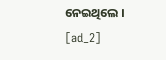ନେଇଥିଲେ ।
[ad_2]